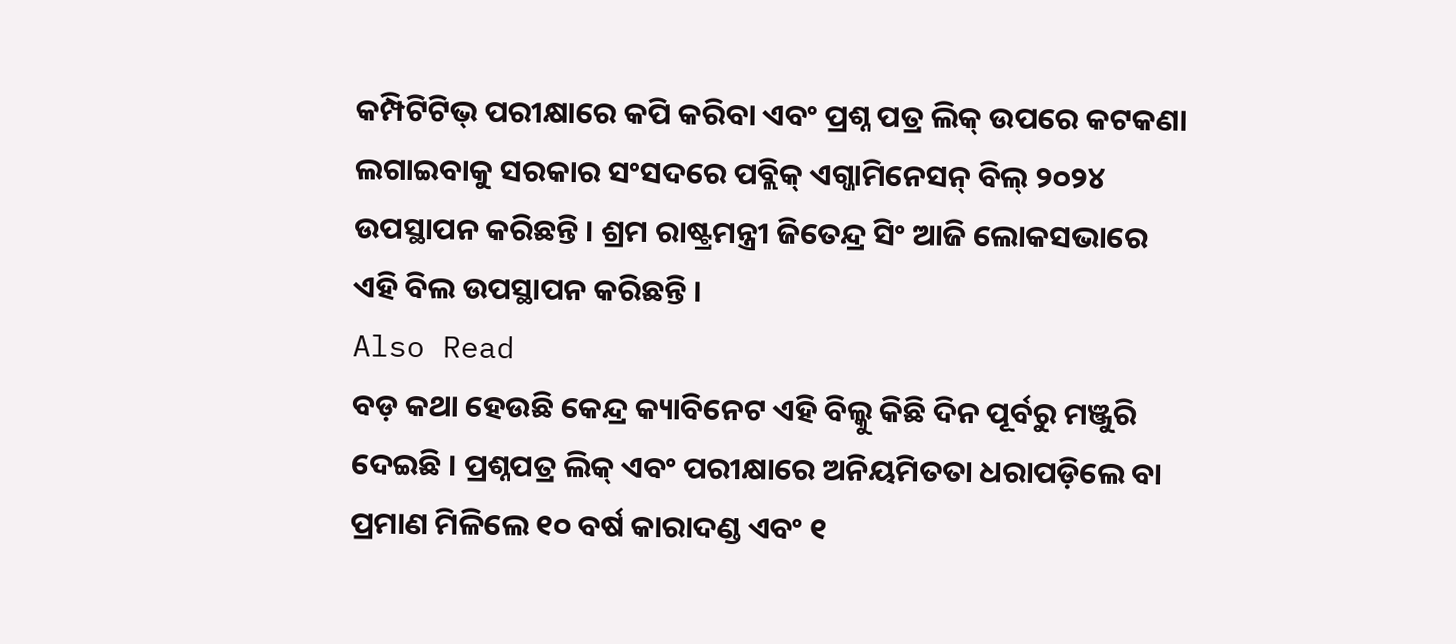କମ୍ପିଟିଟିଭ୍ ପରୀକ୍ଷାରେ କପି କରିବା ଏବଂ ପ୍ରଶ୍ନ ପତ୍ର ଲିକ୍ ଉପରେ କଟକଣା ଲଗାଇବାକୁ ସରକାର ସଂସଦରେ ପବ୍ଲିକ୍ ଏଗ୍ଜାମିନେସନ୍ ବିଲ୍ ୨୦୨୪ ଉପସ୍ଥାପନ କରିଛନ୍ତି । ଶ୍ରମ ରାଷ୍ଟ୍ରମନ୍ତ୍ରୀ ଜିତେନ୍ଦ୍ର ସିଂ ଆଜି ଲୋକସଭାରେ ଏହି ବିଲ ଉପସ୍ଥାପନ କରିଛନ୍ତି ।
Also Read
ବଡ଼ କଥା ହେଉଛି କେନ୍ଦ୍ର କ୍ୟାବିନେଟ ଏହି ବିଲ୍କୁ କିଛି ଦିନ ପୂର୍ବରୁ ମଞ୍ଜୁରି ଦେଇଛି । ପ୍ରଶ୍ନପତ୍ର ଲିକ୍ ଏବଂ ପରୀକ୍ଷାରେ ଅନିୟମିତତା ଧରାପଡ଼ିଲେ ବା ପ୍ରମାଣ ମିଳିଲେ ୧୦ ବର୍ଷ କାରାଦଣ୍ଡ ଏବଂ ୧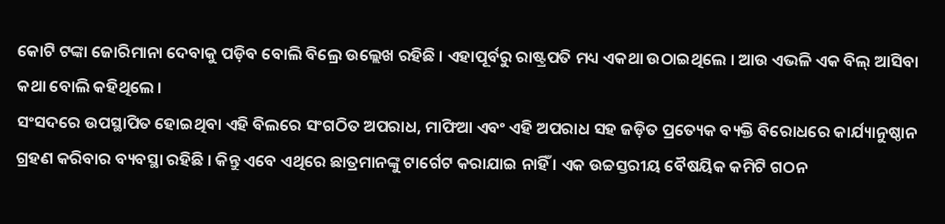କୋଟି ଟଙ୍କା ଜୋରିମାନା ଦେବାକୁ ପଡ଼ିବ ବୋଲି ବିଲ୍ରେ ଉଲ୍ଲେଖ ରହିଛି । ଏହାପୂର୍ବରୁ ରାଷ୍ଟ୍ରପତି ମଧ୍ୟ ଏକଥା ଉଠାଇଥିଲେ । ଆଉ ଏଭଳି ଏକ ବିଲ୍ ଆସିବା କଥା ବୋଲି କହିଥିଲେ ।
ସଂସଦରେ ଉପସ୍ଥାପିତ ହୋଇଥିବା ଏହି ବିଲରେ ସଂଗଠିତ ଅପରାଧ, ମାଫିଆ ଏବଂ ଏହି ଅପରାଧ ସହ ଜଡ଼ିତ ପ୍ରତ୍ୟେକ ବ୍ୟକ୍ତି ବିରୋଧରେ କାର୍ଯ୍ୟାନୁଷ୍ଠାନ ଗ୍ରହଣ କରିବାର ବ୍ୟବସ୍ଥା ରହିଛି । କିନ୍ତୁ ଏବେ ଏଥିରେ ଛାତ୍ରମାନଙ୍କୁ ଟାର୍ଗେଟ କରାଯାଇ ନାହିଁ । ଏକ ଉଚ୍ଚସ୍ତରୀୟ ବୈଷୟିକ କମିଟି ଗଠନ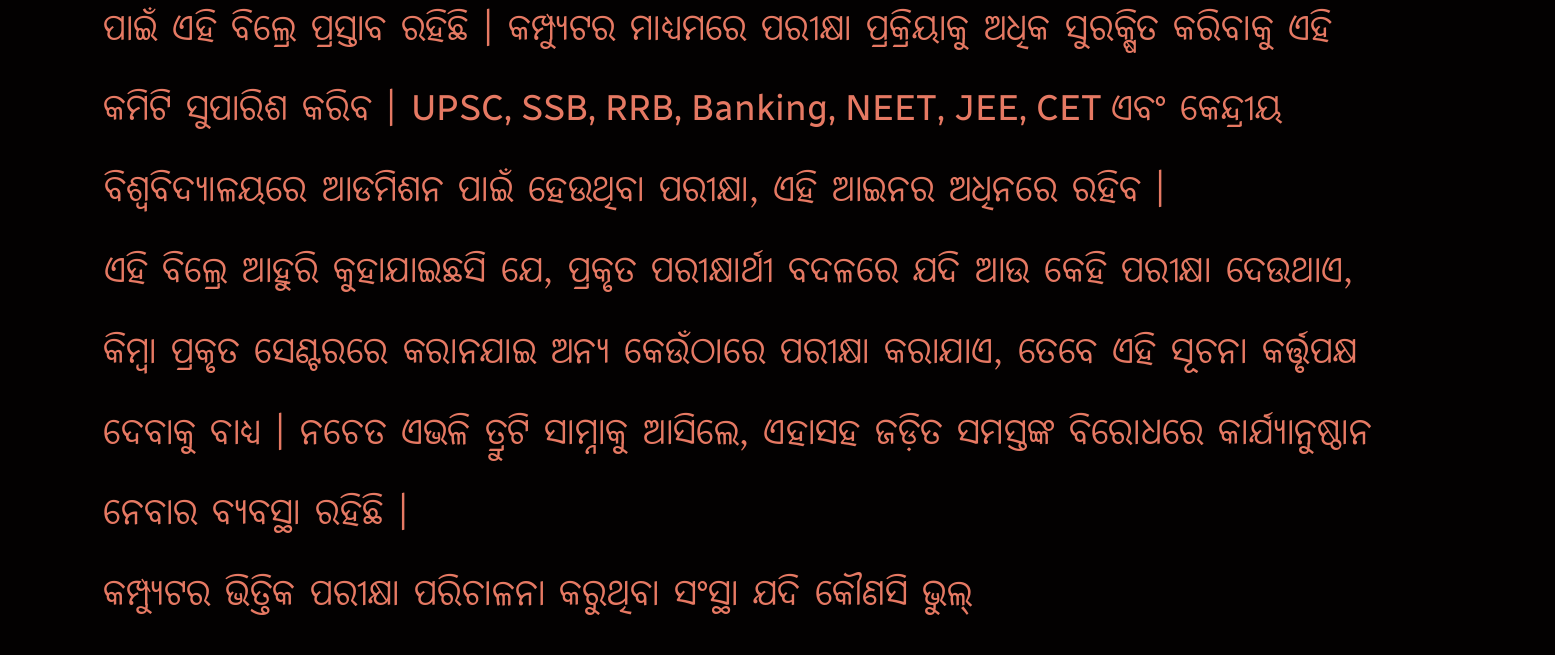ପାଇଁ ଏହି ବିଲ୍ରେ ପ୍ରସ୍ତାବ ରହିଛି । କମ୍ପ୍ୟୁଟର ମାଧ୍ୟମରେ ପରୀକ୍ଷା ପ୍ରକ୍ରିୟାକୁ ଅଧିକ ସୁରକ୍ଷିତ କରିବାକୁ ଏହି କମିଟି ସୁପାରିଶ କରିବ । UPSC, SSB, RRB, Banking, NEET, JEE, CET ଏବଂ କେନ୍ଦ୍ରୀୟ ବିଶ୍ୱବିଦ୍ୟାଳୟରେ ଆଡମିଶନ ପାଇଁ ହେଉଥିବା ପରୀକ୍ଷା, ଏହି ଆଇନର ଅଧିନରେ ରହିବ ।
ଏହି ବିଲ୍ରେ ଆହୁରି କୁହାଯାଇଛସି ଯେ, ପ୍ରକୃତ ପରୀକ୍ଷାର୍ଥୀ ବଦଳରେ ଯଦି ଆଉ କେହି ପରୀକ୍ଷା ଦେଉଥାଏ, କିମ୍ବା ପ୍ରକୃତ ସେଣ୍ଟରରେ କରାନଯାଇ ଅନ୍ୟ କେଉଁଠାରେ ପରୀକ୍ଷା କରାଯାଏ, ତେବେ ଏହି ସୂଚନା କର୍ତ୍ତୃପକ୍ଷ ଦେବାକୁ ବାଧ୍ୟ । ନଚେତ ଏଭଳି ତ୍ରୁଟି ସାମ୍ନାକୁ ଆସିଲେ, ଏହାସହ ଜଡ଼ିତ ସମସ୍ତଙ୍କ ବିରୋଧରେ କାର୍ଯ୍ୟାନୁଷ୍ଠାନ ନେବାର ବ୍ୟବସ୍ଥା ରହିଛି ।
କମ୍ପ୍ୟୁଟର ଭିତ୍ତିକ ପରୀକ୍ଷା ପରିଚାଳନା କରୁଥିବା ସଂସ୍ଥା ଯଦି କୌଣସି ଭୁଲ୍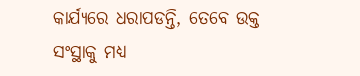କାର୍ଯ୍ୟରେ ଧରାପଡନ୍ତି, ତେବେ ଉକ୍ତ ସଂସ୍ଥାକୁ ମଧ୍ୟ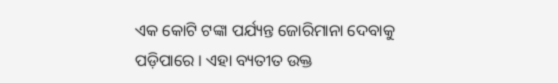ଏକ କୋଟି ଟଙ୍କା ପର୍ଯ୍ୟନ୍ତ ଜୋରିମାନା ଦେବାକୁ ପଡ଼ିପାରେ । ଏହା ବ୍ୟତୀତ ଉକ୍ତ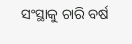ସଂସ୍ଥାକୁ ଚାରି ବର୍ଷ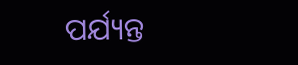ପର୍ଯ୍ୟନ୍ତ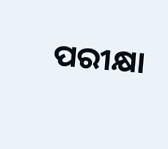ପରୀକ୍ଷା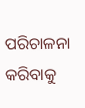ପରିଚାଳନା କରିବାକୁ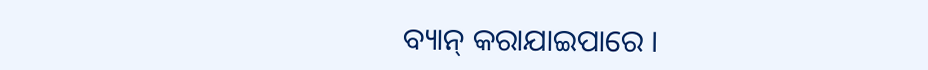ବ୍ୟାନ୍ କରାଯାଇପାରେ ।